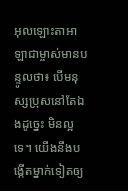អុលឡោះតាអាឡាជាម្ចាស់មានបន្ទូលថា៖ បើមនុស្សប្រុសនៅតែឯងដូច្នេះ មិនល្អទេ។ យើងនឹងបង្កើតម្នាក់ទៀតឲ្យ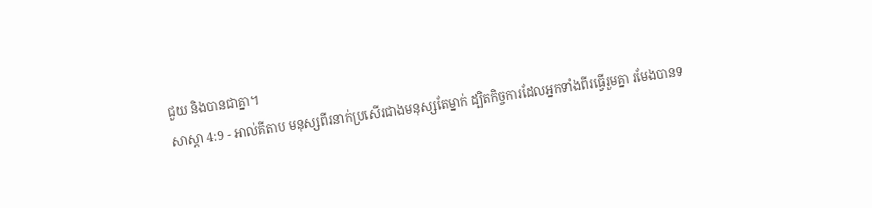ជួយ និងបានជាគ្នា។
សាស្តា 4:9 - អាល់គីតាប មនុស្សពីរនាក់ប្រសើរជាងមនុស្សតែម្នាក់ ដ្បិតកិច្ចការដែលអ្នកទាំងពីរធ្វើរួមគ្នា រមែងបានទ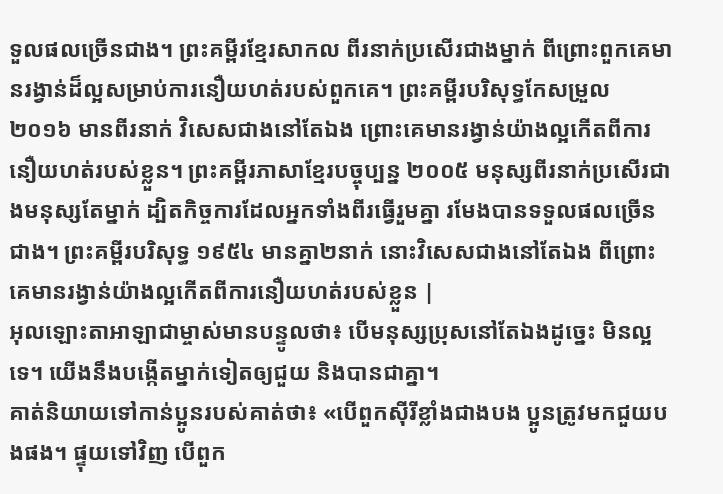ទួលផលច្រើនជាង។ ព្រះគម្ពីរខ្មែរសាកល ពីរនាក់ប្រសើរជាងម្នាក់ ពីព្រោះពួកគេមានរង្វាន់ដ៏ល្អសម្រាប់ការនឿយហត់របស់ពួកគេ។ ព្រះគម្ពីរបរិសុទ្ធកែសម្រួល ២០១៦ មានពីរនាក់ វិសេសជាងនៅតែឯង ព្រោះគេមានរង្វាន់យ៉ាងល្អកើតពីការនឿយហត់របស់ខ្លួន។ ព្រះគម្ពីរភាសាខ្មែរបច្ចុប្បន្ន ២០០៥ មនុស្សពីរនាក់ប្រសើរជាងមនុស្សតែម្នាក់ ដ្បិតកិច្ចការដែលអ្នកទាំងពីរធ្វើរួមគ្នា រមែងបានទទួលផលច្រើនជាង។ ព្រះគម្ពីរបរិសុទ្ធ ១៩៥៤ មានគ្នា២នាក់ នោះវិសេសជាងនៅតែឯង ពីព្រោះគេមានរង្វាន់យ៉ាងល្អកើតពីការនឿយហត់របស់ខ្លួន |
អុលឡោះតាអាឡាជាម្ចាស់មានបន្ទូលថា៖ បើមនុស្សប្រុសនៅតែឯងដូច្នេះ មិនល្អទេ។ យើងនឹងបង្កើតម្នាក់ទៀតឲ្យជួយ និងបានជាគ្នា។
គាត់និយាយទៅកាន់ប្អូនរបស់គាត់ថា៖ «បើពួកស៊ីរីខ្លាំងជាងបង ប្អូនត្រូវមកជួយបងផង។ ផ្ទុយទៅវិញ បើពួក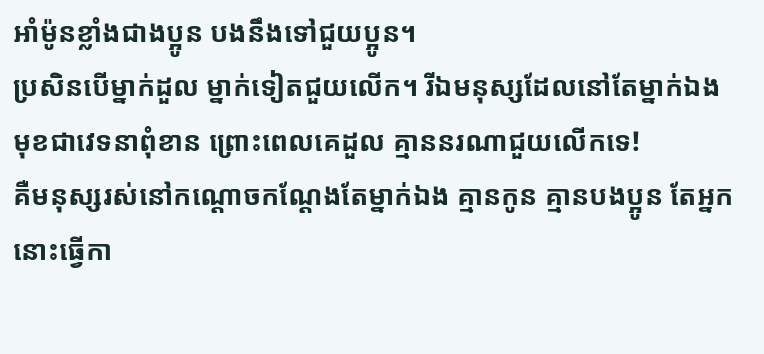អាំម៉ូនខ្លាំងជាងប្អូន បងនឹងទៅជួយប្អូន។
ប្រសិនបើម្នាក់ដួល ម្នាក់ទៀតជួយលើក។ រីឯមនុស្សដែលនៅតែម្នាក់ឯង មុខជាវេទនាពុំខាន ព្រោះពេលគេដួល គ្មាននរណាជួយលើកទេ!
គឺមនុស្សរស់នៅកណ្ដោចកណ្ដែងតែម្នាក់ឯង គ្មានកូន គ្មានបងប្អូន តែអ្នកនោះធ្វើកា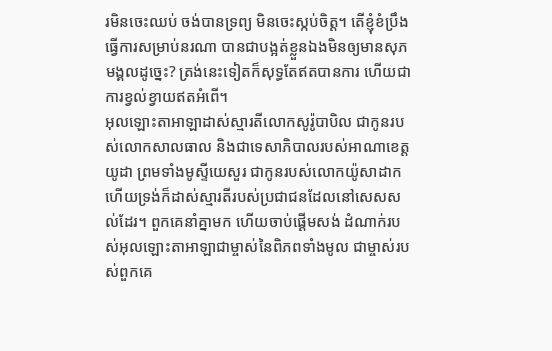រមិនចេះឈប់ ចង់បានទ្រព្យ មិនចេះស្កប់ចិត្ត។ តើខ្ញុំខំប្រឹងធ្វើការសម្រាប់នរណា បានជាបង្អត់ខ្លួនឯងមិនឲ្យមានសុភមង្គលដូច្នេះ? ត្រង់នេះទៀតក៏សុទ្ធតែឥតបានការ ហើយជាការខ្វល់ខ្វាយឥតអំពើ។
អុលឡោះតាអាឡាដាស់ស្មារតីលោកសូរ៉ូបាបិល ជាកូនរបស់លោកសាលធាល និងជាទេសាភិបាលរបស់អាណាខេត្តយូដា ព្រមទាំងមូស្ទីយេសួរ ជាកូនរបស់លោកយ៉ូសាដាក ហើយទ្រង់ក៏ដាស់ស្មារតីរបស់ប្រជាជនដែលនៅសេសសល់ដែរ។ ពួកគេនាំគ្នាមក ហើយចាប់ផ្ដើមសង់ ដំណាក់របស់អុលឡោះតាអាឡាជាម្ចាស់នៃពិភពទាំងមូល ជាម្ចាស់របស់ពួកគេ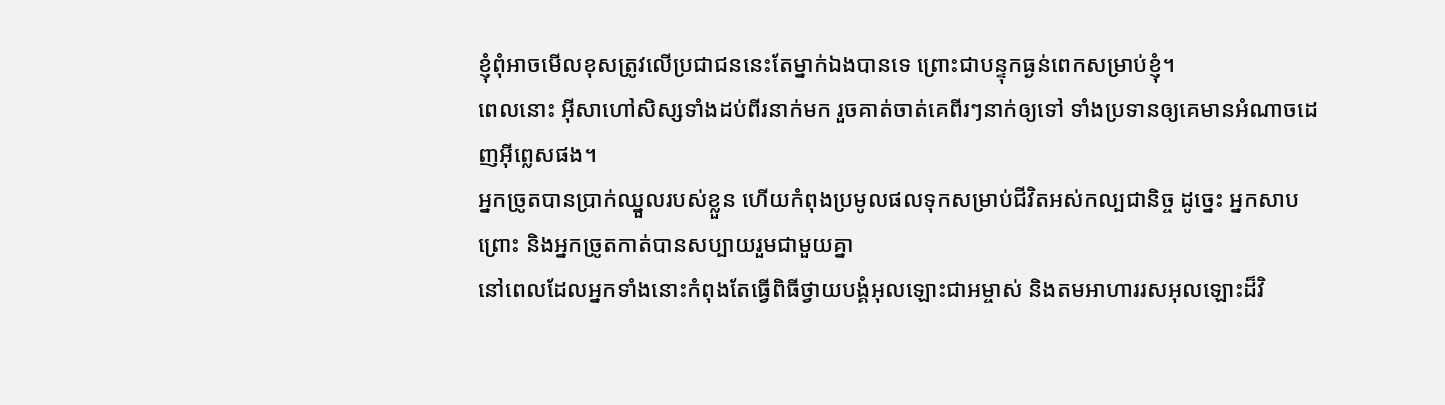ខ្ញុំពុំអាចមើលខុសត្រូវលើប្រជាជននេះតែម្នាក់ឯងបានទេ ព្រោះជាបន្ទុកធ្ងន់ពេកសម្រាប់ខ្ញុំ។
ពេលនោះ អ៊ីសាហៅសិស្សទាំងដប់ពីរនាក់មក រួចគាត់ចាត់គេពីរៗនាក់ឲ្យទៅ ទាំងប្រទានឲ្យគេមានអំណាចដេញអ៊ីព្លេសផង។
អ្នកច្រូតបានប្រាក់ឈ្នួលរបស់ខ្លួន ហើយកំពុងប្រមូលផលទុកសម្រាប់ជីវិតអស់កល្បជានិច្ច ដូច្នេះ អ្នកសាបព្រោះ និងអ្នកច្រូតកាត់បានសប្បាយរួមជាមួយគ្នា
នៅពេលដែលអ្នកទាំងនោះកំពុងតែធ្វើពិធីថ្វាយបង្គំអុលឡោះជាអម្ចាស់ និងតមអាហាររសអុលឡោះដ៏វិ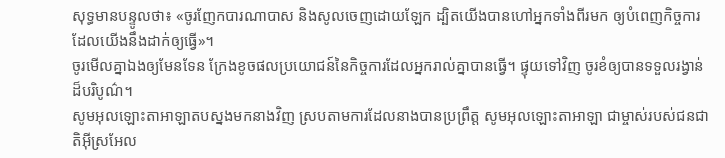សុទ្ធមានបន្ទូលថា៖ «ចូរញែកបារណាបាស និងសូលចេញដោយឡែក ដ្បិតយើងបានហៅអ្នកទាំងពីរមក ឲ្យបំពេញកិច្ចការដែលយើងនឹងដាក់ឲ្យធ្វើ»។
ចូរមើលគ្នាឯងឲ្យមែនទែន ក្រែងខូចផលប្រយោជន៍នៃកិច្ចការដែលអ្នករាល់គ្នាបានធ្វើ។ ផ្ទុយទៅវិញ ចូរខំឲ្យបានទទួលរង្វាន់ដ៏បរិបូណ៌។
សូមអុលឡោះតាអាឡាតបស្នងមកនាងវិញ ស្របតាមការដែលនាងបានប្រព្រឹត្ត សូមអុលឡោះតាអាឡា ជាម្ចាស់របស់ជនជាតិអ៊ីស្រអែល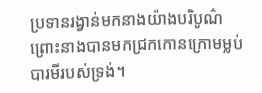ប្រទានរង្វាន់មកនាងយ៉ាងបរិបូណ៌ ព្រោះនាងបានមកជ្រកកោនក្រោមម្លប់បារមីរបស់ទ្រង់។